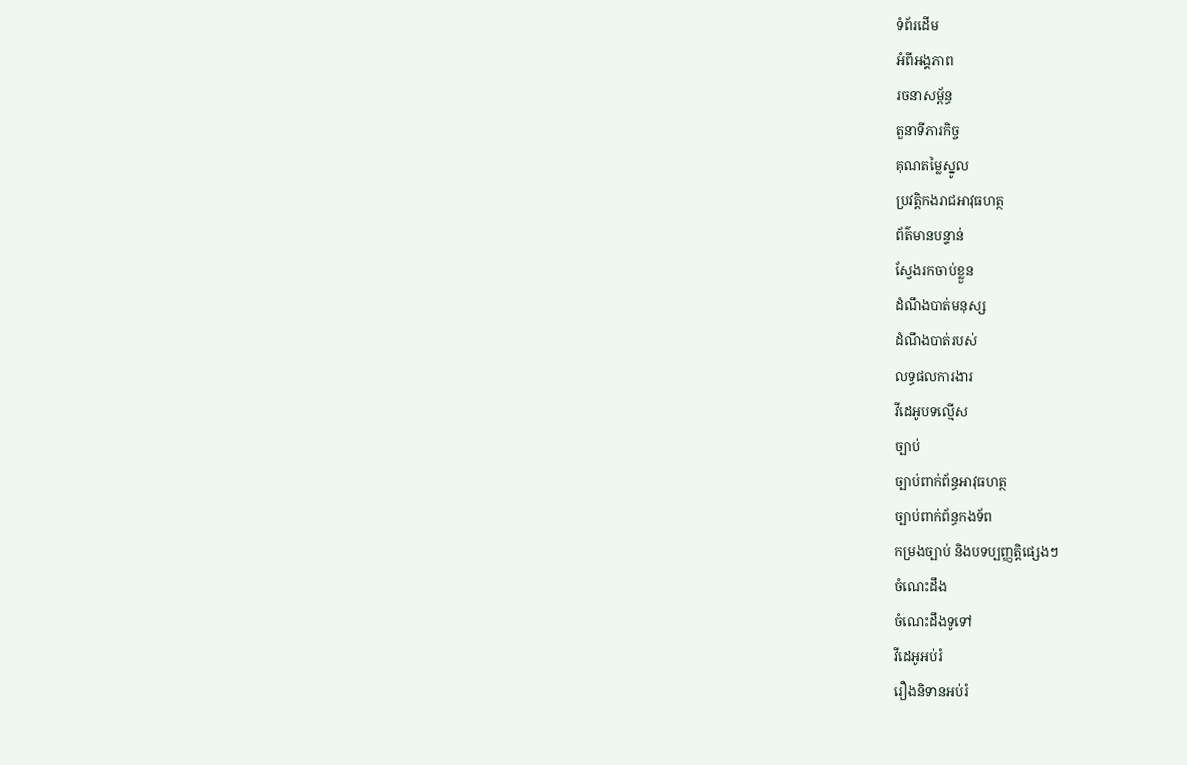ទំព័រដើម
អំពីអង្គភាព
រចនាសម្ព័ន្ធ
តួនាទីភារកិច្ច
គុណតម្លៃស្នូល
ប្រវត្តិកងរាជអាវុធហត្ថ
ព័ត៌មានបន្ទាន់
ស្វែងរកចាប់ខ្លួន
ដំណឹងបាត់មនុស្ស
ដំណឹងបាត់របស់
លទ្ធផលការងារ
វីដេអូបទល្មើស
ច្បាប់
ច្បាប់ពាក់ព័ន្ធអាវុធហត្ថ
ច្បាប់ពាក់ព័ន្ធកងទ័ព
កម្រងច្បាប់ និងបទប្បញ្ញត្តិផ្សេងៗ
ចំណេះដឹង
ចំណេះដឹងទូទៅ
វីដេអូអប់រំ
រឿងនិទានអប់រំ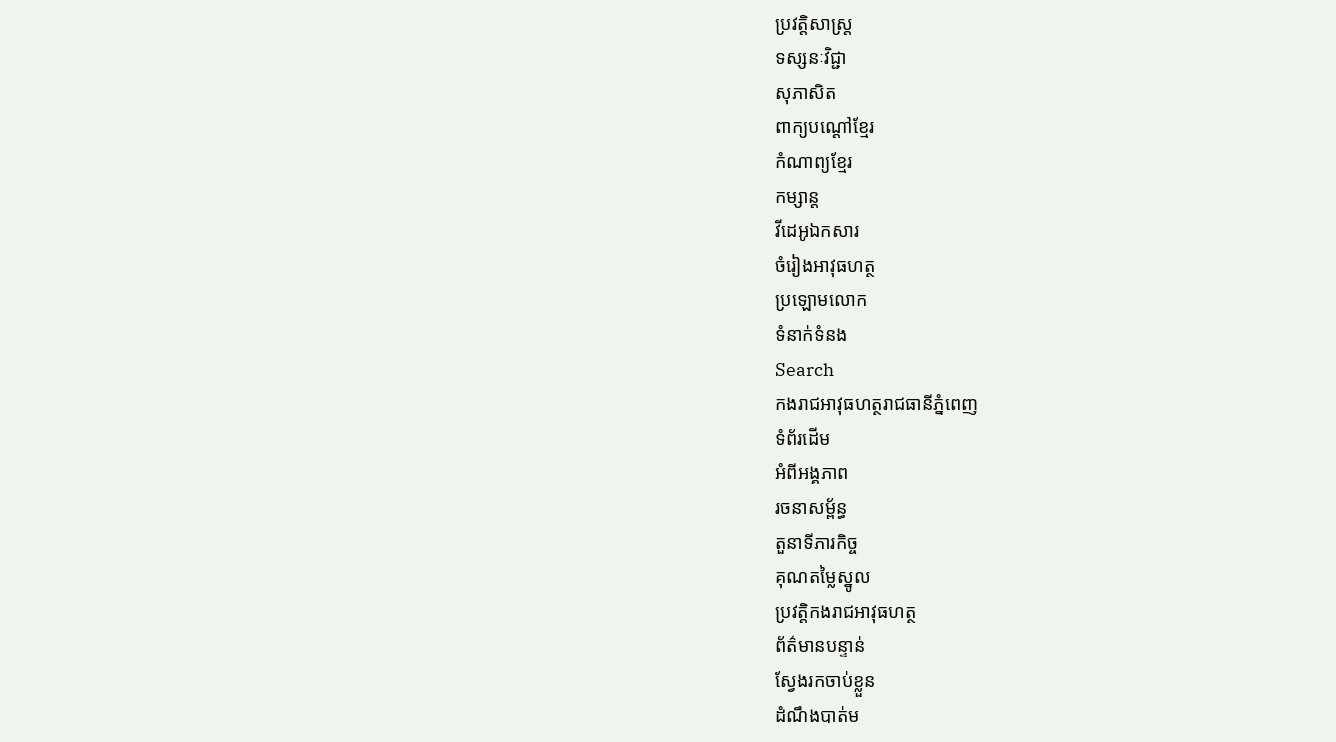ប្រវត្តិសាស្ត្រ
ទស្សនៈវិជ្ជា
សុភាសិត
ពាក្យបណ្តៅខ្មែរ
កំណាព្យខ្មែរ
កម្សាន្ត
វីដេអូឯកសារ
ចំរៀងអាវុធហត្ថ
ប្រឡោមលោក
ទំនាក់ទំនង
Search
កងរាជអាវុធហត្ថរាជធានីភ្នំពេញ
ទំព័រដើម
អំពីអង្គភាព
រចនាសម្ព័ន្ធ
តួនាទីភារកិច្ច
គុណតម្លៃស្នូល
ប្រវត្តិកងរាជអាវុធហត្ថ
ព័ត៌មានបន្ទាន់
ស្វែងរកចាប់ខ្លួន
ដំណឹងបាត់ម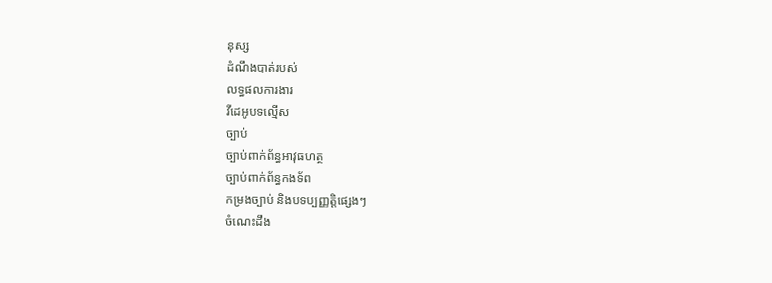នុស្ស
ដំណឹងបាត់របស់
លទ្ធផលការងារ
វីដេអូបទល្មើស
ច្បាប់
ច្បាប់ពាក់ព័ន្ធអាវុធហត្ថ
ច្បាប់ពាក់ព័ន្ធកងទ័ព
កម្រងច្បាប់ និងបទប្បញ្ញត្តិផ្សេងៗ
ចំណេះដឹង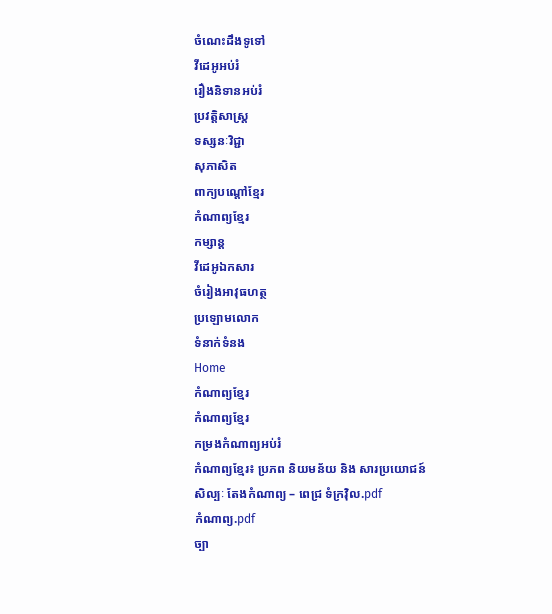ចំណេះដឹងទូទៅ
វីដេអូអប់រំ
រឿងនិទានអប់រំ
ប្រវត្តិសាស្ត្រ
ទស្សនៈវិជ្ជា
សុភាសិត
ពាក្យបណ្តៅខ្មែរ
កំណាព្យខ្មែរ
កម្សាន្ត
វីដេអូឯកសារ
ចំរៀងអាវុធហត្ថ
ប្រឡោមលោក
ទំនាក់ទំនង
Home
កំណាព្យខ្មែរ
កំណាព្យខ្មែរ
កម្រងកំណាព្យអប់រំ
កំណាព្យខ្មែរ៖ ប្រភព និយមន័យ និង សារប្រយោជន៍
សិល្បៈ តែងកំណាព្យ – ពេជ្រ ទំក្រវ៉ិល.pdf
កំណាព្យ.pdf
ច្បា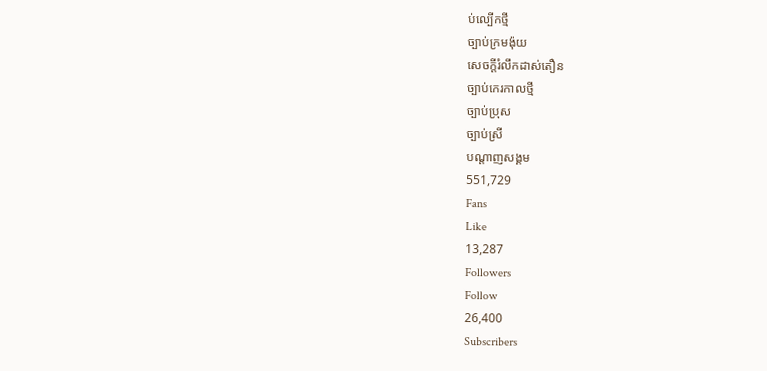ប់ល្បើកថ្មី
ច្បាប់ក្រមង៉ុយ
សេចក្តីរំលឹកដាស់តឿន
ច្បាប់កេរកាលថ្មី
ច្បាប់ប្រុស
ច្បាប់ស្រី
បណ្តាញសង្គម
551,729
Fans
Like
13,287
Followers
Follow
26,400
Subscribers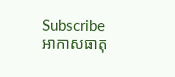Subscribe
អាកាសធាតុ